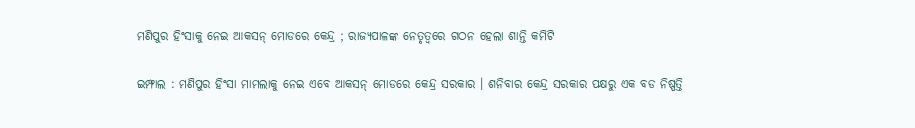ମଣିପୁର ହିଂସାକୁ ନେଇ ଆକସନ୍ ମୋଡରେ କେନ୍ଦ୍ର ; ରାଜ୍ୟପାଳଙ୍କ ନେତୃତ୍ୱରେ ଗଠନ ହେଲା ଶାନ୍ତି କମିଟି

ଇମ୍ଫାଲ : ମଣିପୁର ହିଂସା ମାମଲାକୁ ନେଇ ଏବେ ଆକସନ୍ ମୋଡରେ କେନ୍ଦ୍ର ସରକାର । ଶନିବାର କେନ୍ଦ୍ର ସରକାର ପକ୍ଷରୁ ଏକ ବଡ ନିଷ୍ପତ୍ତି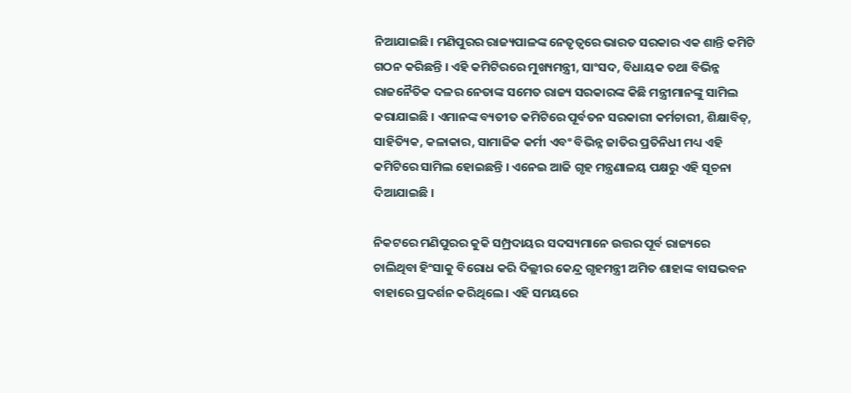ନିଆଯାଇଛି। ମଣିପୁରର ରାଜ୍ୟପାଳଙ୍କ ନେତୃତ୍ୱରେ ଭାରତ ସରକାର ଏକ ଶାନ୍ତି କମିଟି ଗଠନ କରିଛନ୍ତି । ଏହି କମିଟିରରେ ମୁଖ୍ୟମନ୍ତ୍ରୀ, ସାଂସଦ, ବିଧାୟକ ତଥା ବିଭିନ୍ନ ରାଜନୈତିକ ଦଳର ନେତାଙ୍କ ସମେତ ରାଜ୍ୟ ସରକାରଙ୍କ କିଛି ମନ୍ତ୍ରୀମାନଙ୍କୁ ସାମିଲ କରାଯାଇଛି । ଏମାନଙ୍କ ବ୍ୟତୀତ କମିଟିରେ ପୂର୍ବତନ ସରକାରୀ କର୍ମଚାରୀ, ଶିକ୍ଷାବିତ୍, ସାହିତ୍ୟିକ, କଳାକାର, ସାମାଜିକ କର୍ମୀ ଏବଂ ବିଭିନ୍ନ ଜାତିର ପ୍ରତିନିଧୀ ମଧ୍ୟ ଏହି କମିଟିରେ ସାମିଲ ହୋଇଛନ୍ତି । ଏନେଇ ଆଜି ଗୃହ ମନ୍ତ୍ରଣାଳୟ ପକ୍ଷରୁ ଏହି ସୂଚନା ଦିଆଯାଇଛି ।

ନିକଟରେ ମଣିପୁରର କୁକି ସମ୍ପ୍ରଦାୟର ସଦସ୍ୟମାନେ ଉତ୍ତର ପୂର୍ବ ରାଜ୍ୟରେ ଚାଲିଥିବା ହିଂସାକୁ ବିରୋଧ କରି ଦିଲ୍ଲୀର କେନ୍ଦ୍ର ଗୃହମନ୍ତ୍ରୀ ଅମିତ ଶାହାଙ୍କ ବାସଭବନ ବାହାରେ ପ୍ରଦର୍ଶନ କରିଥିଲେ । ଏହି ସମୟରେ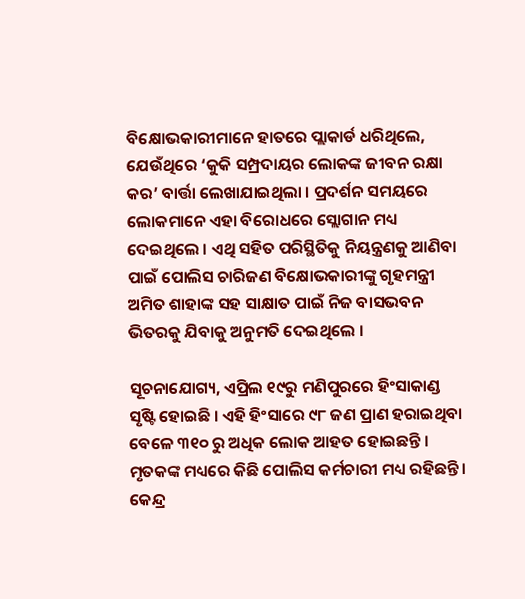ବିକ୍ଷୋଭକାରୀମାନେ ହାତରେ ପ୍ଲାକାର୍ଡ ଧରିଥିଲେ, ଯେଉଁଥିରେ ‘କୁକି ସମ୍ପ୍ରଦାୟର ଲୋକଙ୍କ ଜୀବନ ରକ୍ଷା କର’ ବାର୍ତ୍ତା ଲେଖାଯାଇଥିଲା । ପ୍ରଦର୍ଶନ ସମୟରେ ଲୋକମାନେ ଏହା ବିରୋଧରେ ସ୍ଲୋଗାନ ମଧ୍ୟ ଦେଇଥିଲେ । ଏଥି ସହିତ ପରିସ୍ଥିତିକୁ ନିୟନ୍ତ୍ରଣକୁ ଆଣିବା ପାଇଁ ପୋଲିସ ଚାରିଜଣ ବିକ୍ଷୋଭକାରୀଙ୍କୁ ଗୃହମନ୍ତ୍ରୀ ଅମିତ ଶାହାଙ୍କ ସହ ସାକ୍ଷାତ ପାଇଁ ନିଜ ବାସଭବନ ଭିତରକୁ ଯିବାକୁ ଅନୁମତି ଦେଇଥିଲେ ।

ସୂଚନାଯୋଗ୍ୟ, ଏପ୍ରିଲ ୧୯ରୁ ମଣିପୁରରେ ହିଂସାକାଣ୍ଡ ସୃଷ୍ଟି ହୋଇଛି । ଏହି ହିଂସାରେ ୯୮ ଜଣ ପ୍ରାଣ ହରାଇଥିବା ବେଳେ ୩୧୦ ରୁ ଅଧିକ ଲୋକ ଆହତ ହୋଇଛନ୍ତି । ମୃତକଙ୍କ ମଧ୍ୟରେ କିଛି ପୋଲିସ କର୍ମଚାରୀ ମଧ୍ୟ ରହିଛନ୍ତି । କେନ୍ଦ୍ର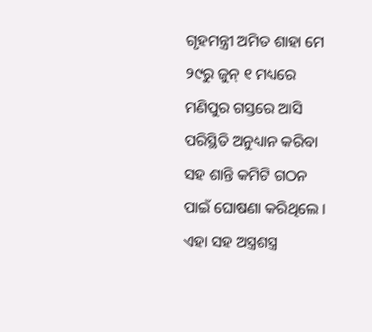ଗୃହମନ୍ତ୍ରୀ ଅମିତ ଶାହା ମେ ୨୯ରୁ ଜୁନ୍ ୧ ମଧ୍ୟରେ ମଣିପୁର ଗସ୍ତରେ ଆସି ପରିସ୍ଥିତି ଅନୁଧ୍ୟାନ କରିବା ସହ ଶାନ୍ତି କମିଟି ଗଠନ ପାଇଁ ଘୋଷଣା କରିଥିଲେ । ଏହା ସହ ଅସ୍ତ୍ରଶସ୍ତ୍ର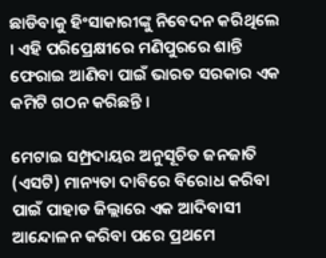ଛାଡିବାକୁ ହିଂସାକାରୀଙ୍କୁ ନିବେଦନ କରିଥିଲେ । ଏହି ପରିପ୍ରେକ୍ଷୀରେ ମଣିପୁରରେ ଶାନ୍ତି ଫେରାଇ ଆଣିବା ପାଇଁ ଭାରତ ସରକାର ଏକ କମିଟି ଗଠନ କରିଛନ୍ତି ।

ମେଟାଇ ସମ୍ପ୍ରଦାୟର ଅନୁସୂଚିତ ଜନଜାତି (ଏସଟି) ମାନ୍ୟତା ଦାବିରେ ବିରୋଧ କରିବା ପାଇଁ ପାହାଡ ଜିଲ୍ଲାରେ ଏକ ଆଦିବାସୀ ଆନ୍ଦୋଳନ କରିବା ପରେ ପ୍ରଥମେ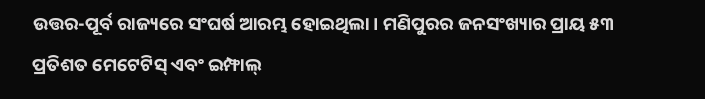ଉତ୍ତର-ପୂର୍ବ ରାଜ୍ୟରେ ସଂଘର୍ଷ ଆରମ୍ଭ ହୋଇଥିଲା । ମଣିପୁରର ଜନସଂଖ୍ୟାର ପ୍ରାୟ ୫୩ ପ୍ରତିଶତ ମେଟେଟିସ୍ ଏବଂ ଇମ୍ଫାଲ୍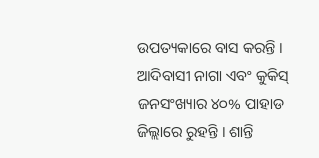ଉପତ୍ୟକାରେ ବାସ କରନ୍ତି । ଆଦିବାସୀ ନାଗା ଏବଂ କୁକିସ୍ ଜନସଂଖ୍ୟାର ୪୦% ପାହାଡ ଜିଲ୍ଲାରେ ରୁହନ୍ତି । ଶାନ୍ତି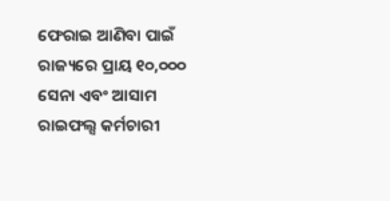ଫେରାଇ ଆଣିବା ପାଇଁ ରାଜ୍ୟରେ ପ୍ରାୟ ୧୦,୦୦୦ ସେନା ଏବଂ ଆସାମ ରାଇଫଲ୍ସ କର୍ମଚାରୀ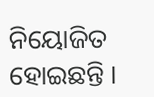ନିୟୋଜିତ ହୋଇଛନ୍ତି ।